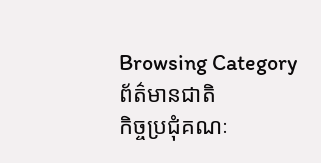Browsing Category
ព័ត៌មានជាតិ
កិច្ចប្រជុំគណៈ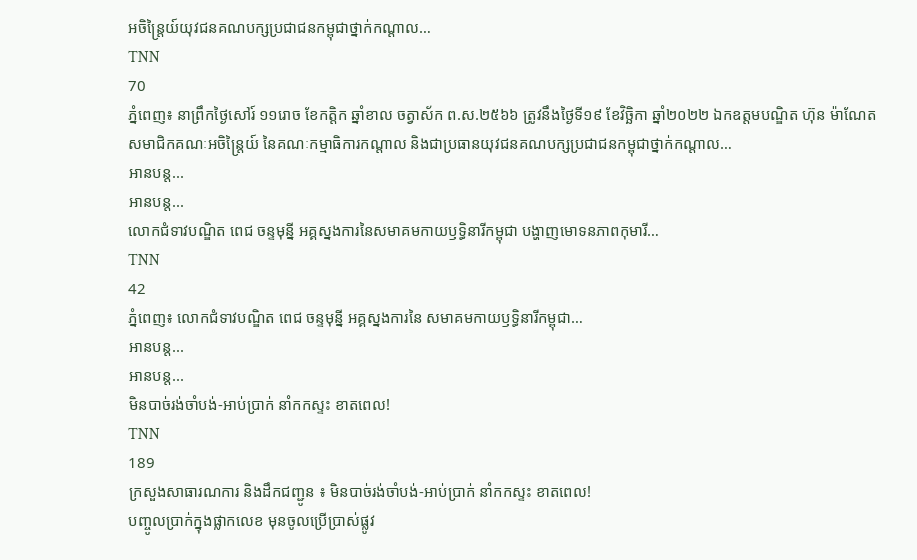អចិន្រ្តៃយ៍យុវជនគណបក្សប្រជាជនកម្ពុជាថ្នាក់កណ្តាល…
TNN
70
ភ្នំពេញ៖ នាព្រឹកថ្ងៃសៅរ៍ ១១រោច ខែកត្តិក ឆ្នាំខាល ចត្វាស័ក ព.ស.២៥៦៦ ត្រូវនឹងថ្ងៃទី១៩ ខែវិច្ឆិកា ឆ្នាំ២០២២ ឯកឧត្តមបណ្ឌិត ហ៊ុន ម៉ាណែត សមាជិកគណៈអចិន្រ្តៃយ៍ នៃគណៈកម្មាធិការកណ្តាល និងជាប្រធានយុវជនគណបក្សប្រជាជនកម្ពុជាថ្នាក់កណ្តាល…
អានបន្ត...
អានបន្ត...
លោកជំទាវបណ្ឌិត ពេជ ចន្ទមុន្នី អគ្គស្នងការនៃសមាគមកាយឫទ្ធិនារីកម្ពុជា បង្ហាញមោទនភាពកុមារី…
TNN
42
ភ្នំពេញ៖ លោកជំទាវបណ្ឌិត ពេជ ចន្ទមុន្នី អគ្គស្នងការនៃ សមាគមកាយឫទ្ធិនារីកម្ពុជា…
អានបន្ត...
អានបន្ត...
មិនបាច់រង់ចាំបង់-អាប់ប្រាក់ នាំកកស្ទះ ខាតពេល!
TNN
189
ក្រសួងសាធារណការ និងដឹកជញ្ជូន ៖ មិនបាច់រង់ចាំបង់-អាប់ប្រាក់ នាំកកស្ទះ ខាតពេល!
បញ្ចូលប្រាក់ក្នុងផ្លាកលេខ មុនចូលប្រេីប្រាស់ផ្លូវ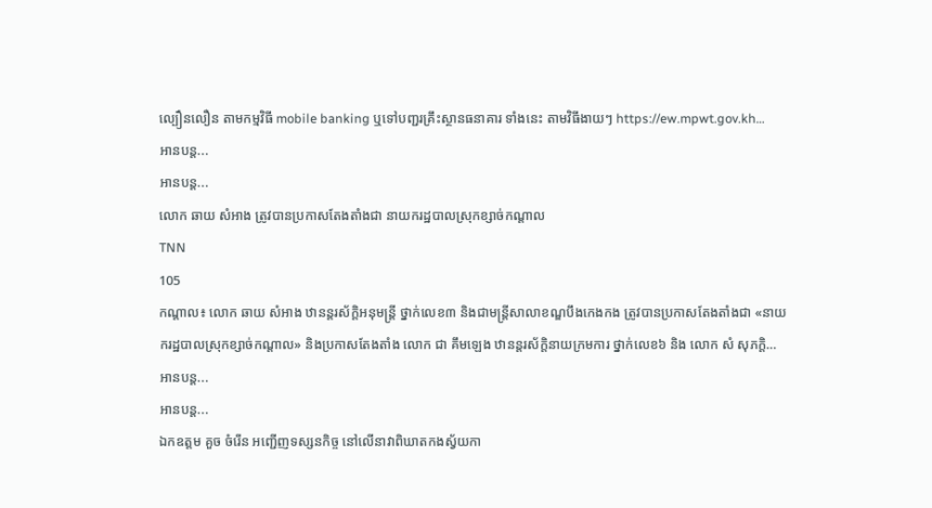ល្បឿនលឿន តាមកម្មវិធី mobile banking ឬទៅបញ្ជរគ្រឹះស្ថានធនាគារ ទាំងនេះ តាមវិធីងាយៗ https://ew.mpwt.gov.kh…
អានបន្ត...
អានបន្ត...
លោក ឆាយ សំអាង ត្រូវបានប្រកាសតែងតាំងជា នាយករដ្ឋបាលស្រុកខ្សាច់កណ្តាល
TNN
105
កណ្តាល៖ លោក ឆាយ សំអាង ឋានន្តរស័ក្តិអនុមន្ត្រី ថ្នាក់លេខ៣ និងជាមន្ត្រីសាលាខណ្ឌបឹងកេងកង ត្រូវបានប្រកាសតែងតាំងជា «នាយករដ្ឋបាលស្រុកខ្សាច់កណ្តាល» និងប្រកាសតែងតាំង លោក ជា គឹមឡេង ឋានន្តរស័ក្តិនាយក្រមការ ថ្នាក់លេខ៦ និង លោក សំ សុភក្ដិ…
អានបន្ត...
អានបន្ត...
ឯកឧត្តម គួច ចំរើន អញ្ជើញទស្សនកិច្ច នៅលើនាវាពិឃាតកងស្វ័យកា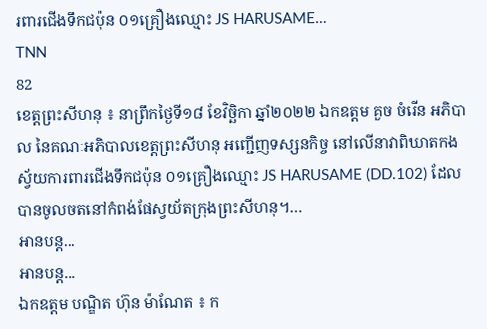រពារជើងទឹកជប៉ុន ០១គ្រឿងឈ្មោះ JS HARUSAME…
TNN
82
ខេត្តព្រះសីហនុ ៖ នាព្រឹកថ្ងៃទី១៨ ខែវិច្ឆិកា ឆ្នាំ២០២២ ឯកឧត្តម គួច ចំរើន អភិបាល នៃគណៈអភិបាលខេត្តព្រះសីហនុ អញ្ជើញទស្សនកិច្ច នៅលើនាវាពិឃាតកងស្វ័យការពារជើងទឹកជប៉ុន ០១គ្រឿងឈ្មោះ JS HARUSAME (DD.102) ដែលបានចូលចតនៅកំពង់ផែស្វយ័តក្រុងព្រះសីហនុ។…
អានបន្ត...
អានបន្ត...
ឯកឧត្តម បណ្ឌិត ហ៊ុន ម៉ាណែត ៖ ក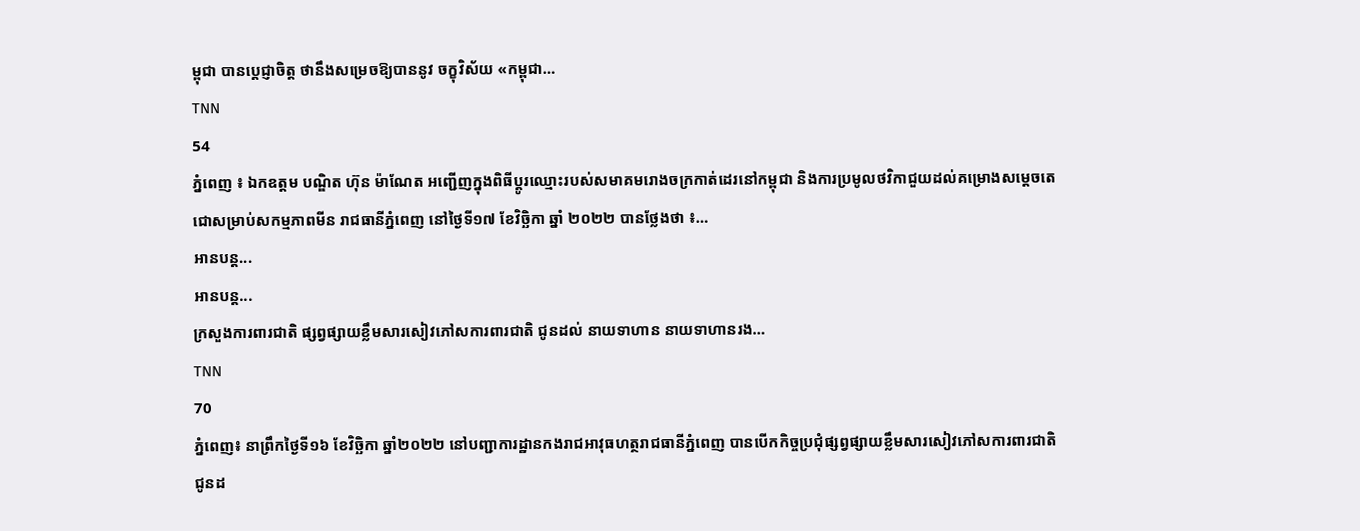ម្ពុជា បានប្តេជ្ញាចិត្ត ថានឹងសម្រេចឱ្យបាននូវ ចក្ខុវិស័យ «កម្ពុជា…
TNN
54
ភ្នំពេញ ៖ ឯកឧត្តម បណ្ឌិត ហ៊ុន ម៉ាណែត អញ្ជើញក្នុងពិធីប្តូរឈ្មោះរបស់សមាគមរោងចក្រកាត់ដេរនៅកម្ពុជា និងការប្រមូលថវិកាជួយដល់គម្រោងសម្តេចតេជោសម្រាប់សកម្មភាពមីន រាជធានីភ្នំពេញ នៅថ្ងៃទី១៧ ខែវិច្ឆិកា ឆ្នាំ ២០២២ បានថ្លែងថា ៖…
អានបន្ត...
អានបន្ត...
ក្រសួងការពារជាតិ ផ្សព្វផ្សាយខ្លឹមសារសៀវភៅសការពារជាតិ ជូនដល់ នាយទាហាន នាយទាហានរង…
TNN
70
ភ្នំពេញ៖ នាព្រឹកថ្ងៃទី១៦ ខែវិច្ឆិកា ឆ្នាំ២០២២ នៅបញ្ជាការដ្ឋានកងរាជអាវុធហត្ថរាជធានីភ្នំពេញ បានបើកកិច្ចប្រជុំផ្សព្វផ្សាយខ្លឹមសារសៀវភៅសការពារជាតិ ជូនដ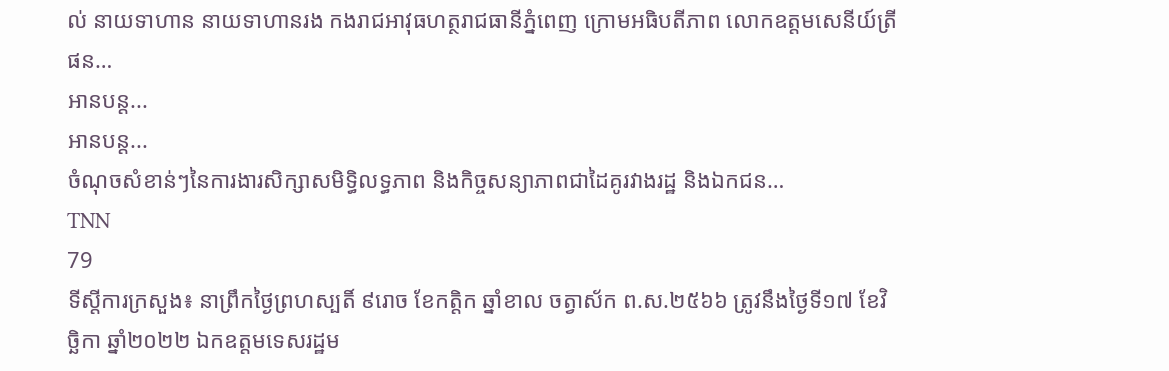ល់ នាយទាហាន នាយទាហានរង កងរាជអាវុធហត្ថរាជធានីភ្នំពេញ ក្រោមអធិបតីភាព លោកឧត្តមសេនីយ៍ត្រី ផន…
អានបន្ត...
អានបន្ត...
ចំណុចសំខាន់ៗនៃការងារសិក្សាសមិទ្ធិលទ្ធភាព និងកិច្ចសន្យាភាពជាដៃគូរវាងរដ្ឋ និងឯកជន…
TNN
79
ទីស្តីការក្រសួង៖ នាព្រឹកថ្ងៃព្រហស្បតិ៍ ៩រោច ខែកត្តិក ឆ្នាំខាល ចត្វាស័ក ព.ស.២៥៦៦ ត្រូវនឹងថ្ងៃទី១៧ ខែវិច្ឆិកា ឆ្នាំ២០២២ ឯកឧត្តមទេសរដ្ឋម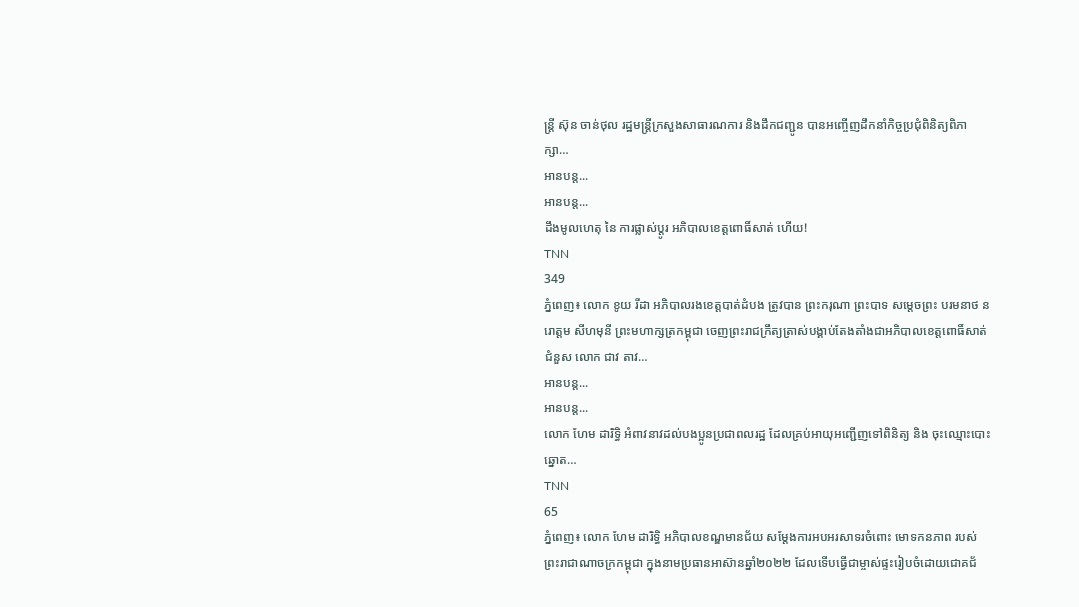ន្ត្រី ស៊ុន ចាន់ថុល រដ្ឋមន្ត្រីក្រសួងសាធារណការ និងដឹកជញ្ជូន បានអញ្ចើញដឹកនាំកិច្ចប្រជុំពិនិត្យពិភាក្សា…
អានបន្ត...
អានបន្ត...
ដឹងមូលហេតុ នៃ ការផ្លាស់ប្តូរ អភិបាលខេត្តពោធិ៍សាត់ ហើយ!
TNN
349
ភ្នំពេញ៖ លោក ខូយ រីដា អភិបាលរងខេត្តបាត់ដំបង ត្រូវបាន ព្រះករុណា ព្រះបាទ សម្តេចព្រះ បរមនាថ នរោត្តម សីហមុនី ព្រះមហាក្សត្រកម្ពុជា ចេញព្រះរាជក្រឹត្យត្រាស់បង្គាប់តែងតាំងជាអភិបាលខេត្តពោធិ៍សាត់ ជំនួស លោក ជាវ តាវ…
អានបន្ត...
អានបន្ត...
លោក ហែម ដារិទ្ធិ អំពាវនាវដល់បងប្អូនប្រជាពលរដ្ឋ ដែលគ្រប់អាយុអញ្ជើញទៅពិនិត្យ និង ចុះឈ្មោះបោះឆ្នោត…
TNN
65
ភ្នំពេញ៖ លោក ហែម ដារិទ្ធិ អភិបាលខណ្ឌមានជ័យ សម្តែងការអបអរសាទរចំពោះ មោទកនភាព របស់ព្រះរាជាណាចក្រកម្ពុជា ក្នុងនាមប្រធានអាស៊ានឆ្នាំ២០២២ ដែលទើបធ្វើជាម្ចាស់ផ្ទះរៀបចំដោយជោគជ័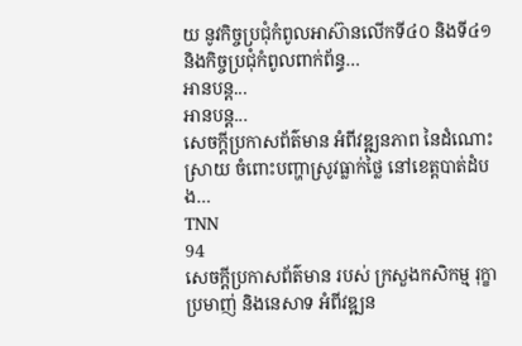យ នូវកិច្ចប្រជុំកំពូលអាស៊ានលើកទី៤០ និងទី៤១ និងកិច្ចប្រជុំកំពូលពាក់ព័ន្ធ…
អានបន្ត...
អានបន្ត...
សេចក្ដីប្រកាសព័ត៌មាន អំពីវឌ្ឍនភាព នៃដំណោះស្រាយ ចំពោះបញ្ហាស្រូវធ្លាក់ថ្លៃ នៅខេត្តបាត់ដំបង…
TNN
94
សេចក្ដីប្រកាសព័ត៌មាន របស់ ក្រសួងកសិកម្ម រុក្ខាប្រមាញ់ និងនេសាទ អំពីវឌ្ឍន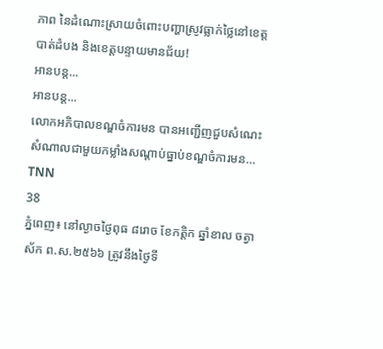ភាព នៃដំណោះស្រាយចំពោះបញ្ហាស្រូវធ្លាក់ថ្លៃនៅខេត្តបាត់ដំបង និងខេត្តបន្ទាយមានជ័យ!
អានបន្ត...
អានបន្ត...
លោកអភិបាលខណ្ឌចំការមន បានអញ្ជេីញជួបសំណេះសំណាលជាមួយកម្លាំងសណ្ដាប់ធ្នាប់ខណ្ឌចំការមន…
TNN
38
ភ្នំពេញ៖ នៅល្ងាចថ្ងៃពុធ ៨រោច ខែកត្តិក ឆ្នាំខាល ចត្វាស័ក ព.ស.២៥៦៦ ត្រូវនឹងថ្ងៃទី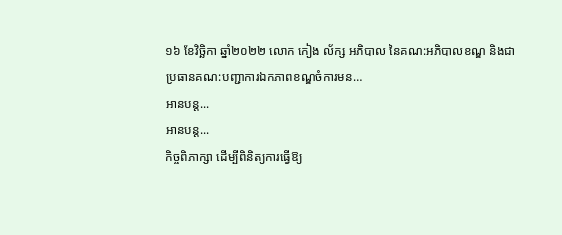១៦ ខែវិច្ឆិកា ឆ្នាំ២០២២ លោក កៀង ល័ក្ស អភិបាល នៃគណ:អភិបាលខណ្ឌ និងជាប្រធានគណ:បញ្ជាការឯកភាពខណ្ឌចំការមន…
អានបន្ត...
អានបន្ត...
កិច្ចពិភាក្សា ដើម្បីពិនិត្យការធ្វើឱ្យ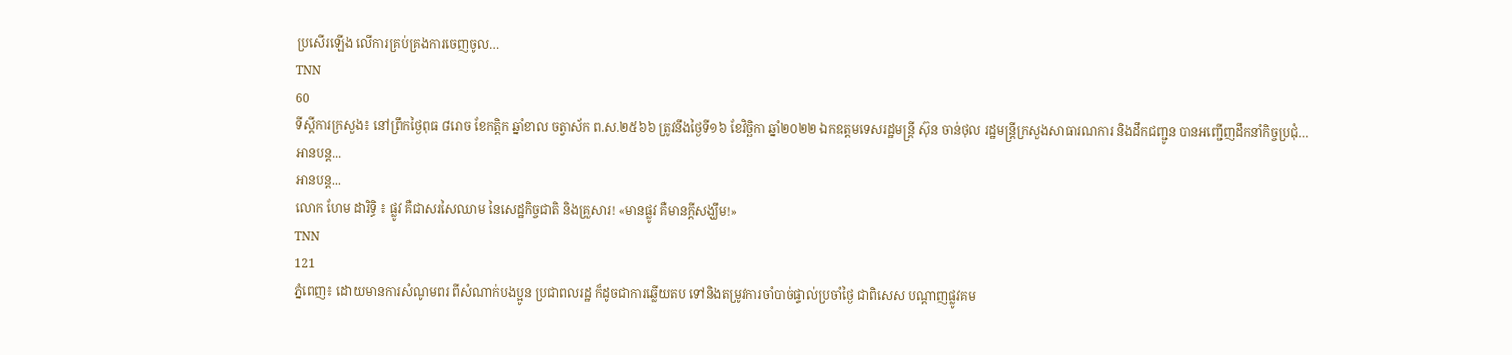ប្រសើរឡើង លើការគ្រប់គ្រងការចេញចូល…
TNN
60
ទីស្តីការក្រសួង៖ នៅព្រឹកថ្ងៃពុធ ៨រោច ខែកត្តិក ឆ្នាំខាល ចត្វាស័ក ព.ស.២៥៦៦ ត្រូវនឹងថ្ងៃទី១៦ ខែវិច្ឆិកា ឆ្នាំ២០២២ ឯកឧត្តមទេសរដ្ឋមន្ត្រី ស៊ុន ចាន់ថុល រដ្ឋមន្ត្រីក្រសួងសាធារណការ និងដឹកជញ្ជូន បានអញ្ជើញដឹកនាំកិច្ចប្រជុំ…
អានបន្ត...
អានបន្ត...
លោក ហែម ដារិទ្ធិ ៖ ផ្លូវ គឺជាសរសៃឈាម នៃសេដ្ឋកិច្ចជាតិ និងគ្រួសារ! «មានផ្លូវ គឺមានក្តីសង្ឃឹម!»
TNN
121
ភ្នំពេញ៖ ដោយមានការសំណូមពរ ពីសំណាក់បងប្អូន ប្រជាពលរដ្ឋ ក៏ដូចជាការឆ្លើយតប ទៅនិងតម្រូវការចាំបាច់ផ្ទាល់ប្រចាំថ្ងៃ ជាពិសេស បណ្តាញផ្លូវគម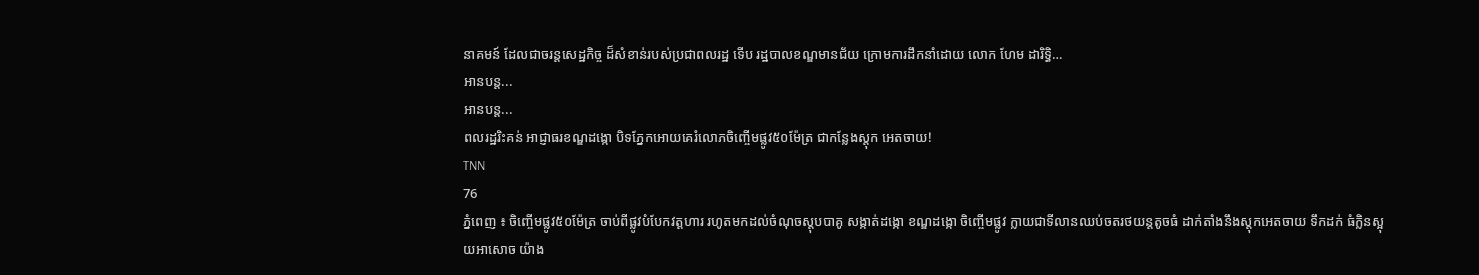នាគមន៍ ដែលជាចរន្តសេដ្ឋកិច្ច ដ៏សំខាន់របស់ប្រជាពលរដ្ឋ ទើប រដ្ឋបាលខណ្ឌមានជ័យ ក្រោមការដឹកនាំដោយ លោក ហែម ដារិទ្ធិ…
អានបន្ត...
អានបន្ត...
ពលរដ្ឋរិះគន់ អាជ្ញាធរខណ្ឌដង្កោ បិទភ្នែកអោយគេរំលោភចិញ្ចើមផ្លូវ៥០ម៉ែត្រ ជាកន្លែងស្តុក អេតចាយ!
TNN
76
ភ្នំពេញ ៖ ចិញ្ចើមផ្លូវ៥០ម៉ែត្រ ចាប់ពីផ្លូវបំបែកវត្តហារ រហូតមកដល់ចំណុចស្តុបបាគូ សង្កាត់ដង្កោ ខណ្ឌដង្កោ ចិញ្ចើមផ្លូវ ក្លាយជាទីលានឈប់ចតរថយន្តតូចធំ ដាក់តាំងនឹងស្តុកអេតចាយ ទឹកដក់ ធំក្លិនស្អុយអាសោច យ៉ាង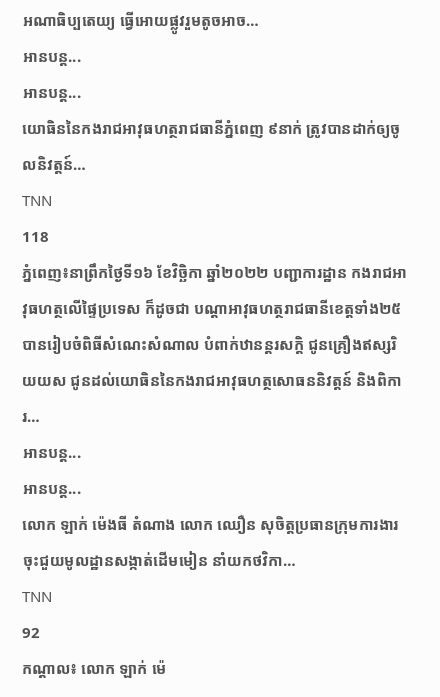អណាធិប្បតេយ្យ ធ្វើអោយផ្លូវរួមតូចអាច…
អានបន្ត...
អានបន្ត...
យោធិននៃកងរាជអាវុធហត្ថរាជធានីភ្នំពេញ ៩នាក់ ត្រូវបានដាក់ឲ្យចូលនិវត្តន៍…
TNN
118
ភ្នំពេញ៖នាព្រឹកថ្ងៃទី១៦ ខែវិច្ឆិកា ឆ្នាំ២០២២ បញ្ជាការដ្ឋាន កងរាជអាវុធហត្ថលើផ្ទៃប្រទេស ក៏ដូចជា បណ្តាអាវុធហត្ថរាជធានីខេត្តទាំង២៥ បានរៀបចំពិធីសំណេះសំណាល បំពាក់ឋានន្តរសក្តិ ជូនគ្រឿងឥស្សរិយយស ជូនដល់យោធិននៃកងរាជអាវុធហត្ថសោធននិវត្តន៍ និងពិការ…
អានបន្ត...
អានបន្ត...
លោក ឡាក់ ម៉េងធី តំណាង លោក ឈឿន សុចិត្តប្រធានក្រុមការងារចុះជួយមូលដ្ឋានសង្កាត់ដើមមៀន នាំយកថវិកា…
TNN
92
កណ្តាល៖ លោក ឡាក់ ម៉េ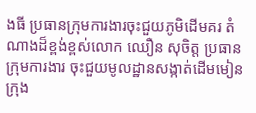ងធី ប្រធានក្រុមការងារចុះជួយភូមិដើមគរ តំណាងដ៏ខ្ពង់ខ្ពស់លោក ឈឿន សុចិត្ត ប្រធានក្រុមការងារ ចុះជួយមូលដ្ឋានសង្កាត់ដើមមៀន ក្រុង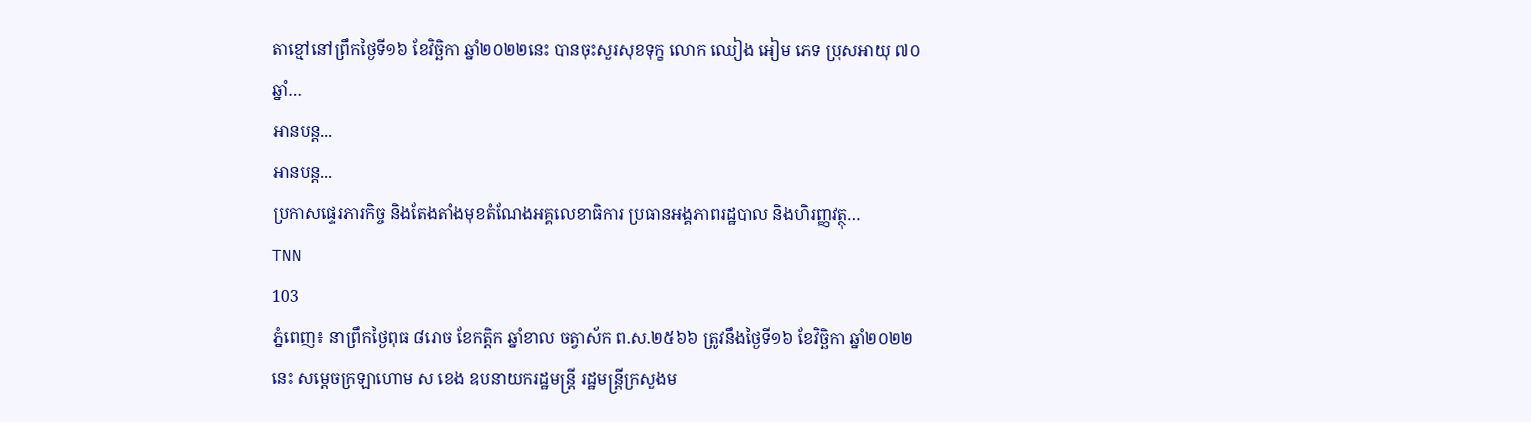តាខ្មៅនៅព្រឹកថ្ងៃទី១៦ ខែវិច្ឆិកា ឆ្នាំ២០២២នេះ បានចុះសួរសុខទុក្ខ លោក ឈៀង អៀម ភេទ ប្រុសអាយុ ៧០ឆ្នាំ…
អានបន្ត...
អានបន្ត...
ប្រកាសផ្ទេរភារកិច្ច និងតែងតាំងមុខតំណែងអគ្គលេខាធិការ ប្រធានអង្គភាពរដ្ឋបាល និងហិរញ្ញវត្ថុ…
TNN
103
ភ្នំពេញ៖ នាព្រឹកថ្ងៃពុធ ៨រោច ខែកត្តិក ឆ្នាំខាល ចត្វាស័ក ព.ស.២៥៦៦ ត្រូវនឹងថ្ងៃទី១៦ ខែវិច្ឆិកា ឆ្នាំ២០២២នេះ សម្ដេចក្រឡាហោម ស ខេង ឧបនាយករដ្ឋមន្រ្តី រដ្ឋមន្រ្តីក្រសួងម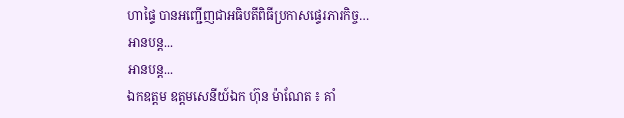ហាផ្ទៃ បានអញ្ជើញជាអធិបតីពិធីប្រកាសផ្ទេរភារកិច្ច…
អានបន្ត...
អានបន្ត...
ឯកឧត្តម ឧត្តមសេនីយ៍ឯក ហ៊ុន ម៉ាណែត ៖ គាំ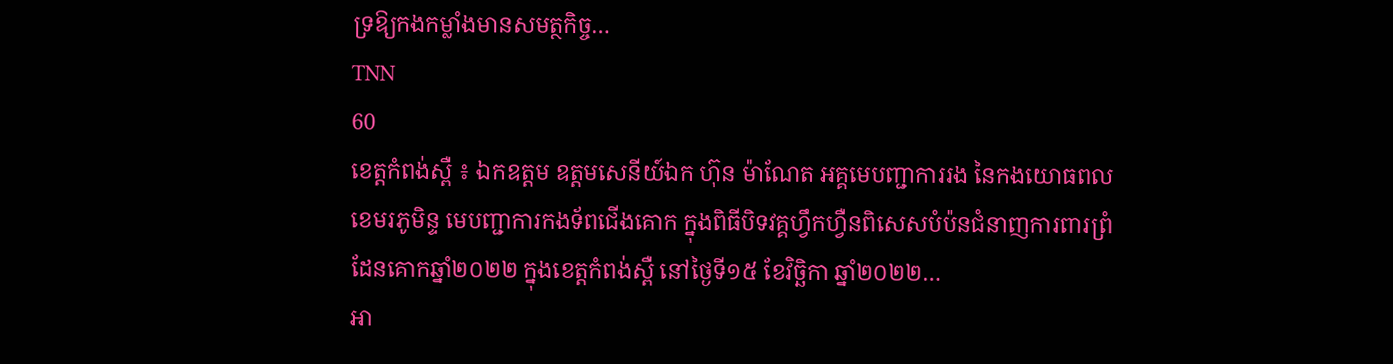ទ្រឱ្យកងកម្លាំងមានសមត្ថកិច្ច…
TNN
60
ខេត្តកំពង់ស្ពឺ ៖ ឯកឧត្តម ឧត្តមសេនីយ៍ឯក ហ៊ុន ម៉ាណែត អគ្គមេបញ្ជាការរង នៃកងយោធពលខេមរភូមិន្ទ មេបញ្ជាការកងទ័ពជើងគោក ក្នុងពិធីបិទវគ្គហ្វឹកហ្វឺនពិសេសបំប៉នជំនាញការពារព្រំដែនគោកឆ្នាំ២០២២ ក្នុងខេត្តកំពង់ស្ពឺ នៅថ្ងៃទី១៥ ខែវិច្ឆិកា ឆ្នាំ២០២២…
អា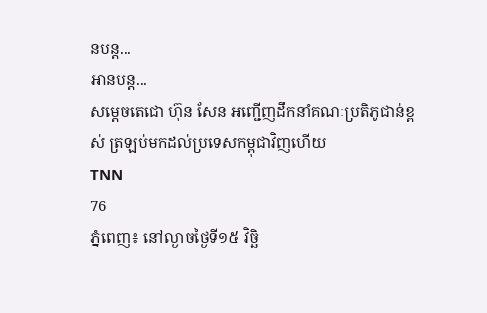នបន្ត...
អានបន្ត...
សម្ដេចតេជោ ហ៊ុន សែន អញ្ជើញដឹកនាំគណៈប្រតិភូជាន់ខ្ពស់ ត្រឡប់មកដល់ប្រទេសកម្ពុជាវិញហើយ
TNN
76
ភ្នំពេញ៖ នៅល្ងាចថ្ងៃទី១៥ វិច្ឆិ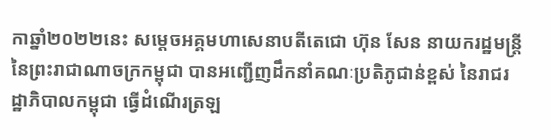កាឆ្នាំ២០២២នេះ សម្ដេចអគ្គមហាសេនាបតីតេជោ ហ៊ុន សែន នាយករដ្ឋមន្ត្រី នៃព្រះរាជាណាចក្រកម្ពុជា បានអញ្ជើញដឹកនាំគណៈប្រតិភូជាន់ខ្ពស់ នៃរាជរដ្ឋាភិបាលកម្ពុជា ធ្វើដំណើរត្រឡ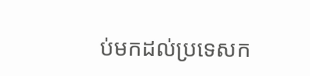ប់មកដល់ប្រទេសក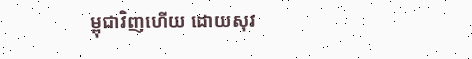ម្ពុជាវិញហើយ ដោយសុវ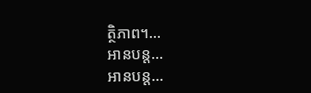ត្ថិភាព។…
អានបន្ត...
អានបន្ត...